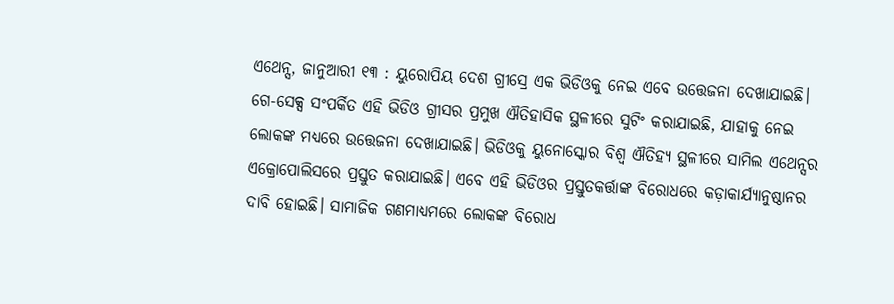ଏଥେନ୍ସ, ଜାନୁଆରୀ ୧୩ : ୟୁରୋପିୟ ଦେଶ ଗ୍ରୀସ୍ରେ ଏକ ଭିଡିଓକୁ ନେଇ ଏବେ ଉତ୍ତେଜନା ଦେଖାଯାଇଛି। ଗେ-ସେକ୍ସ ସଂପର୍କିତ ଏହି ଭିଡିଓ ଗ୍ରୀସର ପ୍ରମୁଖ ଐତିହାସିକ ସ୍ଥଳୀରେ ସୁଟିଂ କରାଯାଇଛି, ଯାହାକୁ ନେଇ ଲୋକଙ୍କ ମଧ୍ୟରେ ଉତ୍ତେଜନା ଦେଖାଯାଇଛି। ଭିଡିଓକୁ ୟୁନୋସ୍କୋର ବିଶ୍ବ ଐତିହ୍ୟ ସ୍ଥଳୀରେ ସାମିଲ ଏଥେନ୍ସର ଏକ୍ରୋପୋଲିସରେ ପ୍ରସ୍ତୁତ କରାଯାଇଛି। ଏବେ ଏହି ଭିଡିଓର ପ୍ରସ୍ତୁତକର୍ତ୍ତାଙ୍କ ବିରୋଧରେ କଡ଼ାକାର୍ଯ୍ୟାନୁଷ୍ଠାନର ଦାବି ହୋଇଛି। ସାମାଜିକ ଗଣମାଧ୍ୟମରେ ଲୋକଙ୍କ ବିରୋଧ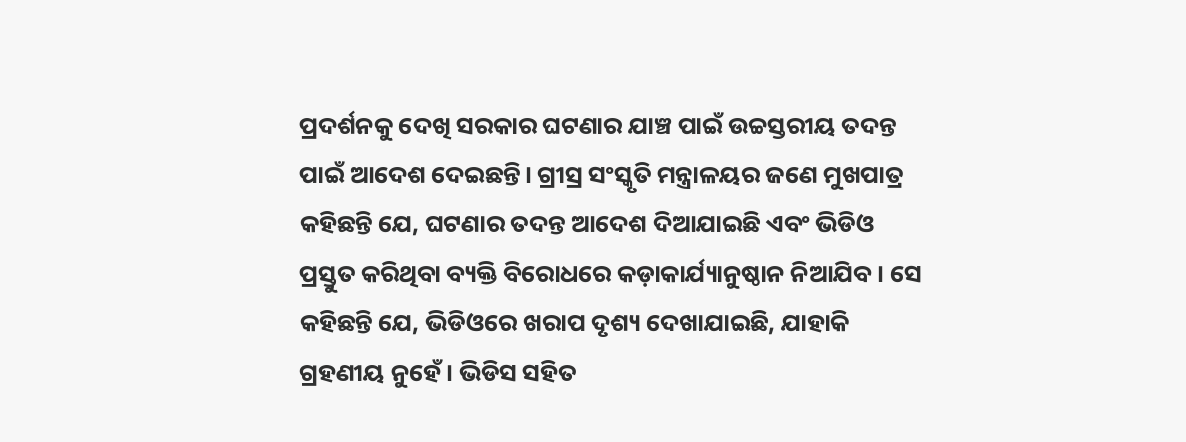ପ୍ରଦର୍ଶନକୁ ଦେଖି ସରକାର ଘଟଣାର ଯାଞ୍ଚ ପାଇଁ ଉଚ୍ଚସ୍ତରୀୟ ତଦନ୍ତ ପାଇଁ ଆଦେଶ ଦେଇଛନ୍ତି। ଗ୍ରୀସ୍ର ସଂସ୍କୃତି ମନ୍ତ୍ରାଳୟର ଜଣେ ମୁଖପାତ୍ର କହିଛନ୍ତି ଯେ, ଘଟଣାର ତଦନ୍ତ ଆଦେଶ ଦିଆଯାଇଛି ଏବଂ ଭିଡିଓ ପ୍ରସ୍ତୁତ କରିଥିବା ବ୍ୟକ୍ତି ବିରୋଧରେ କଡ଼ାକାର୍ଯ୍ୟାନୁଷ୍ଠାନ ନିଆଯିବ। ସେ କହିଛନ୍ତି ଯେ, ଭିଡିଓରେ ଖରାପ ଦୃଶ୍ୟ ଦେଖାଯାଇଛି, ଯାହାକି ଗ୍ରହଣୀୟ ନୁହେଁ। ଭିଡିସ ସହିତ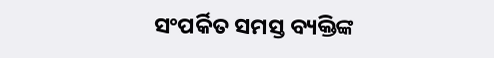ସଂପର୍କିତ ସମସ୍ତ ବ୍ୟକ୍ତିଙ୍କ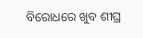ବିରୋଧରେ ଖୁବ ଶୀଘ୍ର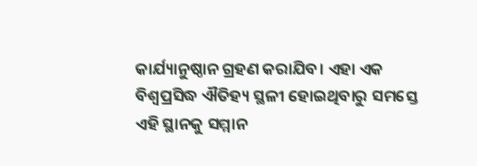କାର୍ଯ୍ୟାନୁଷ୍ଠାନ ଗ୍ରହଣ କରାଯିବ। ଏହା ଏକ ବିଶ୍ବପ୍ରସିଦ୍ଧ ଐତିହ୍ୟ ସ୍ଥଳୀ ହୋଇଥିବାରୁ ସମସ୍ତେ ଏହି ସ୍ଥାନକୁ ସମ୍ମାନ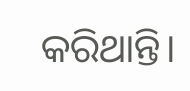କରିଥାନ୍ତି।